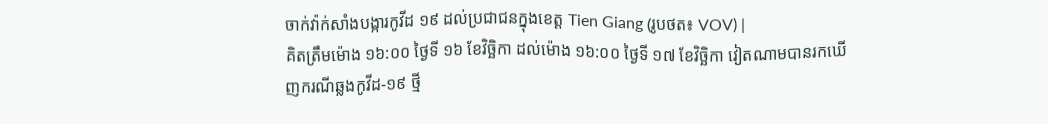ចាក់វ៉ាក់សាំងបង្ការកូវីដ ១៩ ដល់ប្រជាជនក្នុងខេត្ត Tien Giang (រូបថត៖ VOV) |
គិតត្រឹមម៉ោង ១៦:០០ ថ្ងៃទី ១៦ ខែវិច្ឆិកា ដល់ម៉ោង ១៦:០០ ថ្ងៃទី ១៧ ខែវិច្ឆិកា វៀតណាមបានរកឃើញករណីឆ្លងកូវីដ-១៩ ថ្មី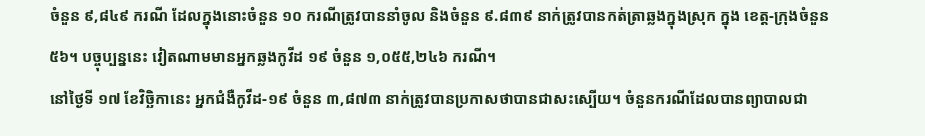ចំនួន ៩,៨៤៩ ករណី ដែលក្នុងនោះចំនួន ១០ ករណីត្រូវបាននាំចូល និងចំនួន ៩.៨៣៩ នាក់ត្រូវបានកត់ត្រាឆ្លងក្នុងស្រុក ក្នុង ខេត្ត-ក្រុងចំនួន ៥៦។ បច្ចុប្បន្ននេះ វៀតណាមមានអ្នកឆ្លងកូវីដ ១៩ ចំនួន ១,០៥៥,២៤៦ ករណី។
នៅថ្ងៃទី ១៧ ខែវិច្ឆិកានេះ អ្នកជំងឺកូវីដ-១៩ ចំនួន ៣,៨៧៣ នាក់ត្រូវបានប្រកាសថាបានជាសះស្បើយ។ ចំនួនករណីដែលបានព្យាបាលជា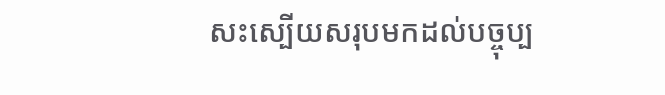សះស្បើយសរុបមកដល់បច្ចុប្ប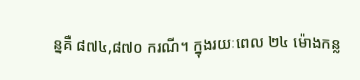ន្នគឺ ៨៧៤,៨៧០ ករណី។ ក្នុងរយៈពេល ២៤ ម៉ោងកន្ល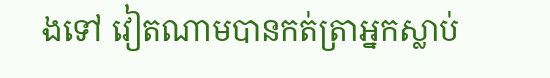ងទៅ វៀតណាមបានកត់ត្រាអ្នកស្លាប់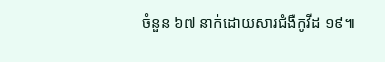ចំនួន ៦៧ នាក់ដោយសារជំងឺកូវីដ ១៩៕